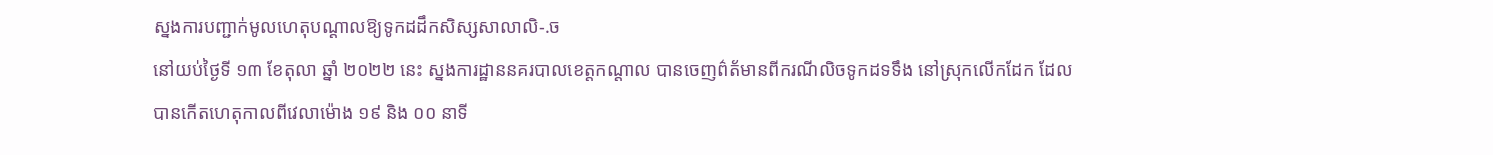ស្នងការបញ្ជាក់មូលហេតុបណ្ដាលឱ្យទូកដដឹកសិស្សសាលាលិ-.ច
នៅយប់ថ្ងៃទី ១៣ ខែតុលា ឆ្នាំ ២០២២ នេះ ស្នងការដ្ឋាននគរបាលខេត្តកណ្ដាល បានចេញព៌ត័មានពីករណីលិចទូកដទទឹង នៅស្រុកលើកដែក ដែលបានកើតហេតុកាលពីវេលាម៉ោង ១៩ និង ០០ នាទី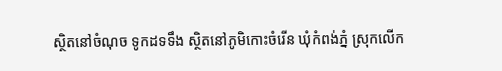ស្ថិតនៅចំណុច ទូកដទទឹង ស្ថិតនៅភូមិកោះចំរើន ឃុំកំពង់ភ្នំ ស្រុកលើក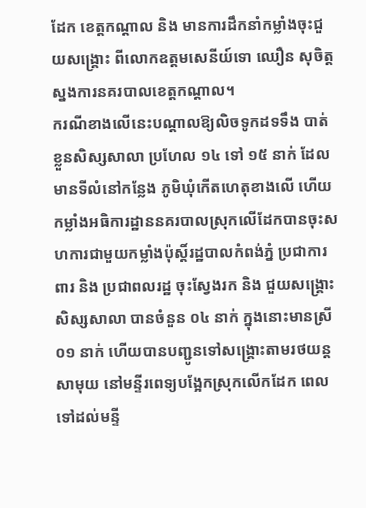ដែក ខេត្តកណ្ដាល និង មានការដឹកនាំកម្លាំងចុះជួយសង្គ្រោះ ពីលោកឧត្តមសេនីយ៍ទោ ឈឿន សុចិត្ត ស្នងការនគរបាលខេត្តកណ្ដាល។
ករណីខាងលើនេះបណ្ដាលឱ្យលិចទូកដទទឹង បាត់ខ្លួនសិស្សសាលា ប្រហែល ១៤ ទៅ ១៥ នាក់ ដែលមានទីលំនៅកន្លែង ភូមិឃុំកើតហេតុខាងលើ ហើយកម្លាំងអធិការដ្ឋាននគរបាលស្រុកលើដែកបានចុះសហការជាមួយកម្លាំងប៉ុស្តិ៍រដ្ឋបាលកំពង់ភ្នំ ប្រជាការពារ និង ប្រជាពលរដ្ឋ ចុះស្វែងរក និង ជួយសង្គ្រោះ សិស្សសាលា បានចំនួន ០៤ នាក់ ក្នុងនោះមានស្រី ០១ នាក់ ហើយបានបញ្ជូនទៅសង្គ្រោះតាមរថយន្តសាមុយ នៅមន្ទីរពេទ្យបង្អែកស្រុកលើកដែក ពេលទៅដល់មន្ទី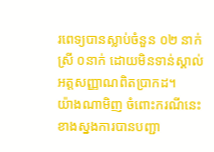រពេទ្យបានស្លាប់ចំនួន ០២ នាក់ ស្រី ០នាក់ ដោយមិនទាន់ស្គាល់អត្តសញ្ញាណពិតប្រាកដ។
យ៉ាងណាមិញ ចំពោះករណីនេះ ខាងស្នងការបានបញ្ជា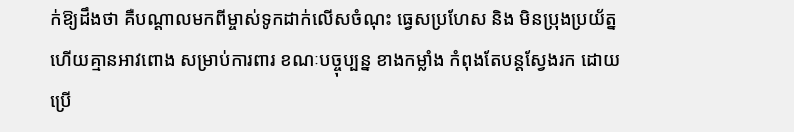ក់ឱ្យដឹងថា គឺបណ្ដាលមកពីម្ចាស់ទូកដាក់លើសចំណុះ ធ្វេសប្រហែស និង មិនប្រុងប្រយ័ត្ន ហើយគ្មានអាវពោង សម្រាប់ការពារ ខណៈបច្ចុប្បន្ន ខាងកម្លាំង កំពុងតែបន្តស្វែងរក ដោយប្រើ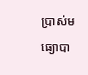ប្រាស់មធ្យោបា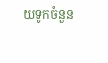យទូកចំនួន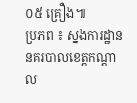០៥ គ្រឿង៕
ប្រភព ៖ ស្នងការដ្ឋាននគរបាលខេត្តកណ្ដាល